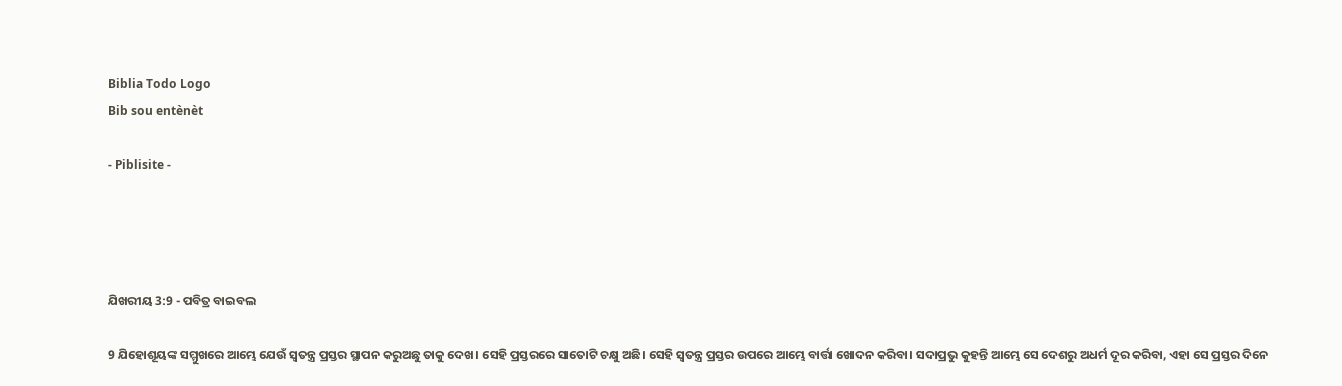Biblia Todo Logo
Bib sou entènèt

- Piblisite -




ଯିଖରୀୟ 3:9 - ପବିତ୍ର ବାଇବଲ

9 ଯିହୋଶୂୟଙ୍କ ସମ୍ମୁଖରେ ଆମ୍ଭେ ଯେଉଁ ସ୍ୱତନ୍ତ୍ର ପ୍ରସ୍ତର ସ୍ଥାପନ କରୁଅଛୁ ତାକୁ ଦେଖ। ସେହି ପ୍ରସ୍ତରରେ ସାତୋଟି ଚକ୍ଷୁ ଅଛି। ସେହି ସ୍ୱତନ୍ତ୍ର ପ୍ରସ୍ତର ଉପରେ ଆମ୍ଭେ ବାର୍ତ୍ତା ଖୋଦନ କରିବା। ସଦାପ୍ରଭୁ କୁହନ୍ତି ଆମ୍ଭେ ସେ ଦେଶରୁ ଅଧର୍ମ ଦୂର କରିବା, ଏହା ସେ ପ୍ରସ୍ତର ଦିନେ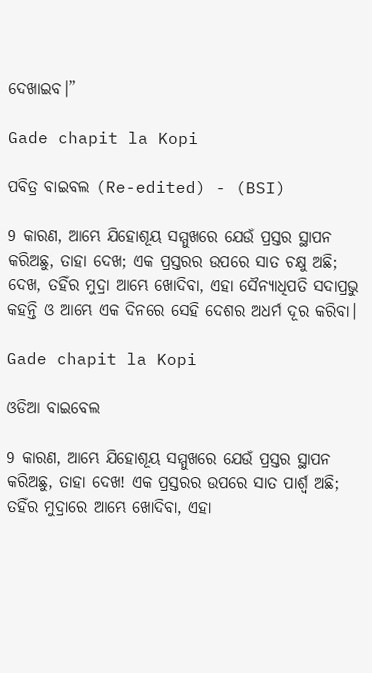ଦେଖାଇବ।”

Gade chapit la Kopi

ପବିତ୍ର ବାଇବଲ (Re-edited) - (BSI)

9 କାରଣ, ଆମ୍ଭେ ଯିହୋଶୂୟ ସମ୍ମୁଖରେ ଯେଉଁ ପ୍ରସ୍ତର ସ୍ଥାପନ କରିଅଛୁ, ତାହା ଦେଖ; ଏକ ପ୍ରସ୍ତରର ଉପରେ ସାତ ଚକ୍ଷୁ ଅଛି; ଦେଖ, ତହିଁର ମୁଦ୍ରା ଆମ୍ଭେ ଖୋଦିବା, ଏହା ସୈନ୍ୟାଧିପତି ସଦାପ୍ରଭୁ କହନ୍ତି ଓ ଆମ୍ଭେ ଏକ ଦିନରେ ସେହି ଦେଶର ଅଧର୍ମ ଦୂର କରିବା।

Gade chapit la Kopi

ଓଡିଆ ବାଇବେଲ

9 କାରଣ, ଆମ୍ଭେ ଯିହୋଶୂୟ ସମ୍ମୁଖରେ ଯେଉଁ ପ୍ରସ୍ତର ସ୍ଥାପନ କରିଅଛୁ, ତାହା ଦେଖ! ଏକ ପ୍ରସ୍ତରର ଉପରେ ସାତ ପାର୍ଶ୍ୱ ଅଛି; ତହିଁର ମୁଦ୍ରାରେ ଆମ୍ଭେ ଖୋଦିବା, ଏହା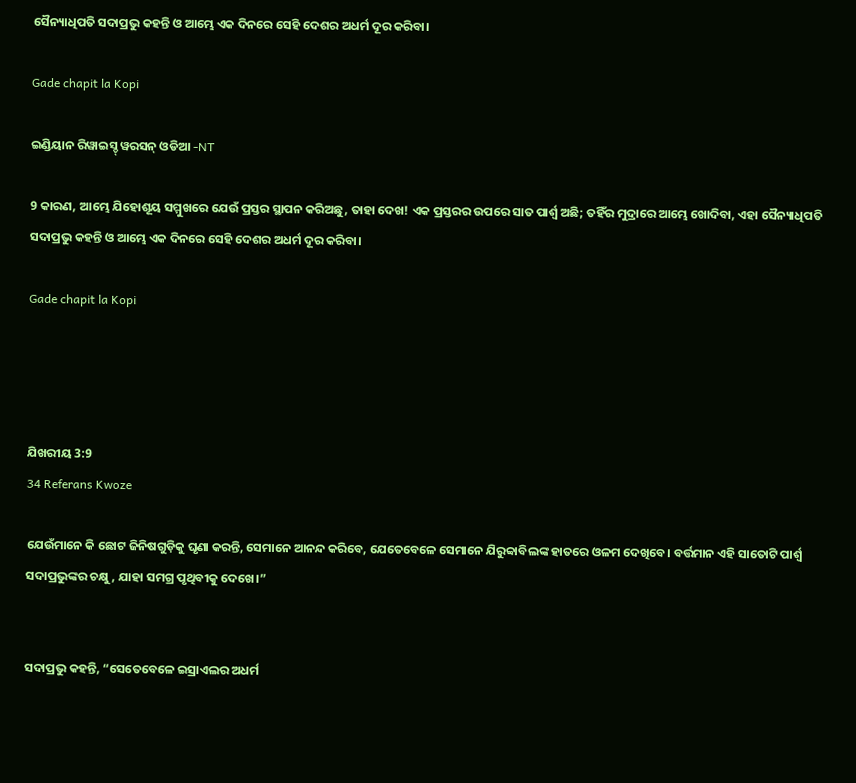ସୈନ୍ୟାଧିପତି ସଦାପ୍ରଭୁ କହନ୍ତି ଓ ଆମ୍ଭେ ଏକ ଦିନରେ ସେହି ଦେଶର ଅଧର୍ମ ଦୂର କରିବା।

Gade chapit la Kopi

ଇଣ୍ଡିୟାନ ରିୱାଇସ୍ଡ୍ ୱରସନ୍ ଓଡିଆ -NT

9 କାରଣ, ଆମ୍ଭେ ଯିହୋଶୂୟ ସମ୍ମୁଖରେ ଯେଉଁ ପ୍ରସ୍ତର ସ୍ଥାପନ କରିଅଛୁ, ତାହା ଦେଖ! ଏକ ପ୍ରସ୍ତରର ଉପରେ ସାତ ପାର୍ଶ୍ୱ ଅଛି; ତହିଁର ମୁଦ୍ରାରେ ଆମ୍ଭେ ଖୋଦିବା, ଏହା ସୈନ୍ୟାଧିପତି ସଦାପ୍ରଭୁ କହନ୍ତି ଓ ଆମ୍ଭେ ଏକ ଦିନରେ ସେହି ଦେଶର ଅଧର୍ମ ଦୂର କରିବା।

Gade chapit la Kopi




ଯିଖରୀୟ 3:9
34 Referans Kwoze

ଯେଉଁମାନେ କି ଛୋଟ ଜିନିଷଗୁଡ଼ିକୁ ଘୃଣା କରନ୍ତି, ସେମାନେ ଆନନ୍ଦ କରିବେ, ଯେତେବେଳେ ସେମାନେ ଯିରୁବ୍ବାବିଲଙ୍କ ହାତରେ ଓଳମ ଦେଖିବେ। ବର୍ତ୍ତମାନ ଏହି ସାତୋଟି ପାର୍ଶ୍ୱ ସଦାପ୍ରଭୁଙ୍କର ଚକ୍ଷୁ, ଯାହା ସମଗ୍ର ପୃଥିବୀକୁ ଦେଖେ।”


ସଦାପ୍ରଭୁ କହନ୍ତି, “ସେତେବେଳେ ଇସ୍ରାଏଲର ଅଧର୍ମ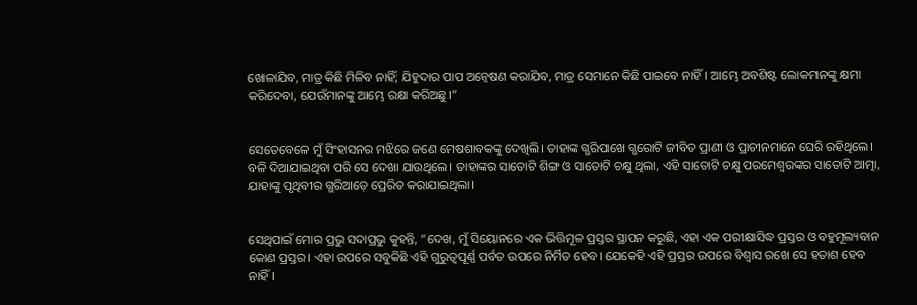ଖୋଳାଯିବ, ମାତ୍ର କିଛି ମିଳିବ ନାହିଁ; ଯିହୁଦାର ପାପ ଅନ୍ୱେଷଣ କରାଯିବ, ମାତ୍ର ସେମାନେ କିଛି ପାଇବେ ନାହିଁ। ଆମ୍ଭେ ଅବଶିଷ୍ଟ ଲୋକମାନଙ୍କୁ କ୍ଷମା କରିଦେବା, ଯେଉଁମାନଙ୍କୁ ଆମ୍ଭେ ରକ୍ଷା କରିଅଛୁ।”


ସେତେବେଳେ ମୁଁ ସିଂହାସନର ମଝିରେ ଜଣେ ମେଷଶାବକଙ୍କୁ ଦେଖିଲି। ତାହାଙ୍କ ଗ୍ଭରିପାଖେ ଗ୍ଭରୋଟି ଜୀବିତ ପ୍ରାଣୀ ଓ ପ୍ରାଚୀନମାନେ ଘେରି ରହିଥିଲେ। ବଳି ଦିଆଯାଇଥିବା ପରି ସେ ଦେଖା ଯାଉଥିଲେ। ତାହାଙ୍କର ସାତୋଟି ଶିଙ୍ଗ ଓ ସାତୋଟି ଚକ୍ଷୁ ଥିଲା, ଏହି ସାତୋଟି ଚକ୍ଷୁ ପରମେଶ୍ୱରଙ୍କର ସାତୋଟି ଆତ୍ମା, ଯାହାଙ୍କୁ ପୃଥିବୀର ଗ୍ଭରିଆଡ଼େ ପ୍ରେରିତ କରାଯାଇଥିଲା।


ସେଥିପାଇଁ ମୋର ପ୍ରଭୁ ସଦାପ୍ରଭୁ କୁହନ୍ତି, “ଦେଖ, ମୁଁ ସିୟୋନରେ ଏକ ଭିତ୍ତିମୂଳ ପ୍ରସ୍ତର ସ୍ଥାପନ କରୁଛି, ଏହା ଏକ ପରୀକ୍ଷାସିଦ୍ଧ ପ୍ରସ୍ତର ଓ ବହୁମୂଲ୍ୟବାନ କୋଣ ପ୍ରସ୍ତର। ଏହା ଉପରେ ସବୁକିଛି ଏହି ଗୁରୁତ୍ୱପୂର୍ଣ୍ଣ ପର୍ବତ ଉପରେ ନିର୍ମିତ ହେବ। ଯେକେହି ଏହି ପ୍ରସ୍ତର ଉପରେ ବିଶ୍ୱାସ ରଖେ ସେ ହତାଶ ହେବ ନାହିଁ।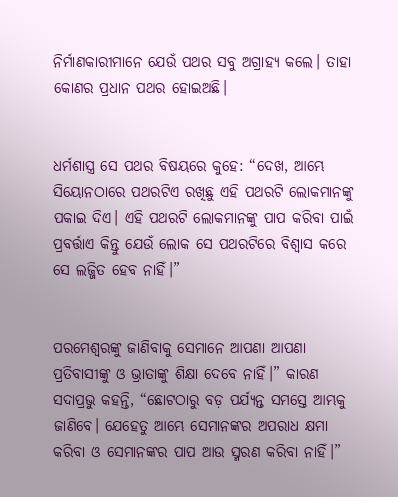ନିର୍ମାଣକାରୀମାନେ ଯେଉଁ ପଥର ସବୁ ଅଗ୍ରାହ୍ୟ କଲେ। ତାହା କୋଣର ପ୍ରଧାନ ପଥର ହୋଇଅଛି।


ଧର୍ମଶାସ୍ତ୍ର ସେ ପଥର ବିଷୟରେ କୁହେ: “ଦେଖ, ଆମ୍ଭେ ସିୟୋନଠାରେ ପଥରଟିଏ ରଖିଛୁ ଏହି ପଥରଟି ଲୋକମାନଙ୍କୁ ପକାଇ ଦିଏ। ଏହି ପଥରଟି ଲୋକମାନଙ୍କୁ ପାପ କରିବା ପାଇଁ ପ୍ରବର୍ତ୍ତାଏ କିନ୍ତୁ ଯେଉଁ ଲୋକ ସେ ପଥରଟିରେ ବିଶ୍ୱାସ କରେ ସେ ଲଜ୍ଜିତ ହେବ ନାହିଁ।”


ପରମେଶ୍ୱରଙ୍କୁ ଜାଣିବାକୁ ସେମାନେ ଆପଣା ଆପଣା ପ୍ରତିବାସୀଙ୍କୁ ଓ ଭ୍ରାତାଙ୍କୁ ଶିକ୍ଷା ଦେବେ ନାହିଁ।” କାରଣ ସଦାପ୍ରଭୁ କହନ୍ତି, “ଛୋଟଠାରୁ ବଡ଼ ପର୍ଯ୍ୟନ୍ତ ସମସ୍ତେ ଆମ୍ଭକୁ ଜାଣିବେ। ଯେହେତୁ ଆମ୍ଭେ ସେମାନଙ୍କର ଅପରାଧ କ୍ଷମା କରିବା ଓ ସେମାନଙ୍କର ପାପ ଆଉ ସ୍ମରଣ କରିବା ନାହିଁ।”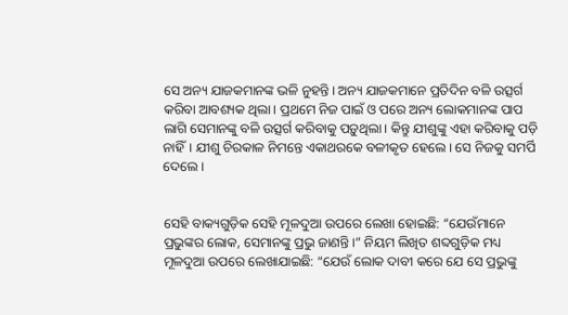ସେ ଅନ୍ୟ ଯାଜକମାନଙ୍କ ଭଳି ନୁହନ୍ତି। ଅନ୍ୟ ଯାଜକମାନେ ପ୍ରତିଦିନ ବଳି ଉତ୍ସର୍ଗ କରିବା ଆବଶ୍ୟକ ଥିଲା। ପ୍ରଥମେ ନିଜ ପାଇଁ ଓ ପରେ ଅନ୍ୟ ଲୋକମାନଙ୍କ ପାପ ଲାଗି ସେମାନଙ୍କୁ ବଳି ଉତ୍ସର୍ଗ କରିବାକୁ ପଡ଼ୁଥିଲା। କିନ୍ତୁ ଯୀଶୁଙ୍କୁ ଏହା କରିବାକୁ ପଡ଼ି ନାହିଁ। ଯୀଶୁ ଚିରକାଳ ନିମନ୍ତେ ଏକାଥରକେ ବଳୀକୃତ ହେଲେ। ସେ ନିଜକୁ ସମର୍ପି ଦେଲେ।


ସେହି ବାକ୍ୟଗୁଡ଼ିକ ସେହି ମୂଳଦୁଆ ଉପରେ ଲେଖା ହୋଇଛି: “ଯେଉଁମାନେ ପ୍ରଭୁଙ୍କର ଲୋକ, ସେମାନଙ୍କୁ ପ୍ରଭୁ ଜାଣନ୍ତି।” ନିୟମ ଲିଖିତ ଶବ୍ଦଗୁଡ଼ିକ ମଧ୍ୟ ମୂଳଦୁଆ ଉପରେ ଲେଖାଯାଇଛି: “ଯେଉଁ ଲୋକ ଦାବୀ କରେ ଯେ ସେ ପ୍ରଭୁଙ୍କୁ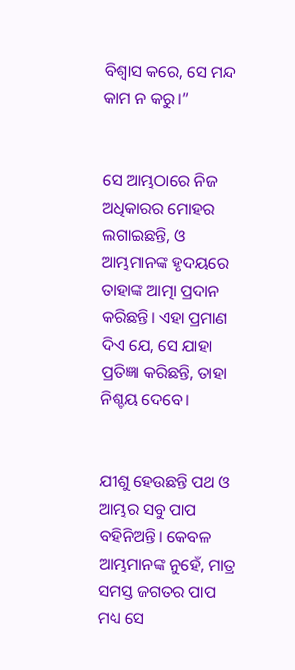ବିଶ୍ୱାସ କରେ, ସେ ମନ୍ଦ କାମ ନ କରୁ।”


ସେ ଆମ୍ଭଠାରେ ନିଜ ଅଧିକାରର ମୋହର ଲଗାଇଛନ୍ତି, ଓ ଆମ୍ଭମାନଙ୍କ ହୃଦୟରେ ତାହାଙ୍କ ଆତ୍ମା ପ୍ରଦାନ କରିଛନ୍ତି। ଏହା ପ୍ରମାଣ ଦିଏ ଯେ, ସେ ଯାହା ପ୍ରତିଜ୍ଞା କରିଛନ୍ତି, ତାହା ନିଶ୍ଚୟ ଦେବେ।


ଯୀଶୁ ହେଉଛନ୍ତି ପଥ ଓ ଆମ୍ଭର ସବୁ ପାପ ବହିନିଅନ୍ତି। କେବଳ ଆମ୍ଭମାନଙ୍କ ନୁହେଁ, ମାତ୍ର ସମସ୍ତ ଜଗତର ପାପ ମଧ୍ୟ ସେ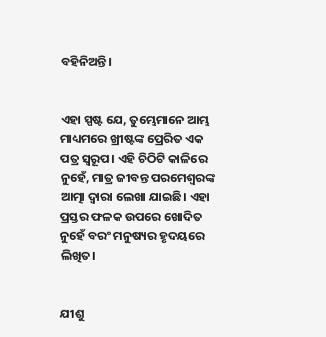ବହିନିଅନ୍ତି।


ଏହା ସ୍ପଷ୍ଟ ଯେ, ତୁମ୍ଭେମାନେ ଆମ୍ଭ ମାଧ୍ୟମରେ ଖ୍ରୀଷ୍ଟଙ୍କ ପ୍ରେରିତ ଏକ ପତ୍ର ସ୍ୱରୂପ। ଏହି ଚିଠିଟି କାଳିରେ ନୁହେଁ, ମାତ୍ର ଜୀବନ୍ତ ପରମେଶ୍ୱରଙ୍କ ଆତ୍ମା ଦ୍ୱାରା ଲେଖା ଯାଇଛି। ଏହା ପ୍ରସ୍ତର ଫଳକ ଉପରେ ଖୋଦିତ ନୁହେଁ ବରଂ ମନୁଷ୍ୟର ହୃଦୟରେ ଲିଖିତ।


ଯୀଶୁ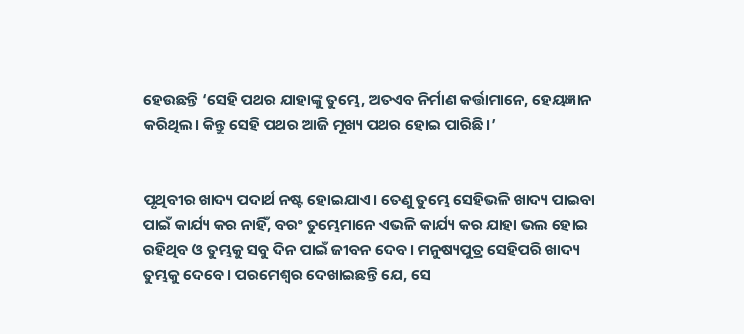ହେଉଛନ୍ତି ‘ସେହି ପଥର ଯାହାଙ୍କୁ ତୁମ୍ଭେ, ଅତଏବ ନିର୍ମାଣ କର୍ତ୍ତାମାନେ, ହେୟଜ୍ଞାନ କରିଥିଲ। କିନ୍ତୁ ସେହି ପଥର ଆଜି ମୂଖ୍ୟ ପଥର ହୋଇ ପାରିଛି।’


ପୃଥିବୀର ଖାଦ୍ୟ ପଦାର୍ଥ ନଷ୍ଟ ହୋଇଯାଏ। ତେଣୁ ତୁମ୍ଭେ ସେହିଭଳି ଖାଦ୍ୟ ପାଇବା ପାଇଁ କାର୍ଯ୍ୟ କର ନାହିଁ, ବରଂ ତୁମ୍ଭେମାନେ ଏଭଳି କାର୍ଯ୍ୟ କର ଯାହା ଭଲ ହୋଇ ରହିଥିବ ଓ ତୁମ୍ଭକୁ ସବୁ ଦିନ ପାଇଁ ଜୀବନ ଦେବ। ମନୁଷ୍ୟପୁତ୍ର ସେହିପରି ଖାଦ୍ୟ ତୁମ୍ଭକୁ ଦେବେ। ପରମେଶ୍ୱର ଦେଖାଇଛନ୍ତି ଯେ, ସେ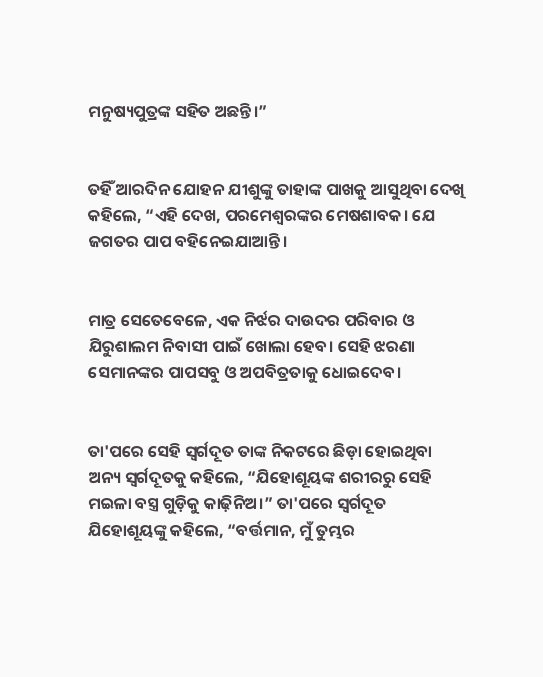ମନୁଷ୍ୟପୁତ୍ରଙ୍କ ସହିତ ଅଛନ୍ତି।”


ତହିଁ ଆରଦିନ ଯୋହନ ଯୀଶୁଙ୍କୁ ତାହାଙ୍କ ପାଖକୁ ଆସୁଥିବା ଦେଖି କହିଲେ, “ଏହି ଦେଖ, ପରମେଶ୍ୱରଙ୍କର ମେଷଶାବକ। ଯେ ଜଗତର ପାପ ବହିନେଇଯାଆନ୍ତି।


ମାତ୍ର ସେତେବେଳେ, ଏକ ନିର୍ଝର ଦାଉଦର ପରିବାର ଓ ଯିରୁଶାଲମ ନିବାସୀ ପାଇଁ ଖୋଲା ହେବ। ସେହି ଝରଣା ସେମାନଙ୍କର ପାପସବୁ ଓ ଅପବିତ୍ରତାକୁ ଧୋଇଦେବ।


ତା'ପରେ ସେହି ସ୍ୱର୍ଗଦୂତ ତାଙ୍କ ନିକଟରେ ଛିଡ଼ା ହୋଇଥିବା ଅନ୍ୟ ସ୍ୱର୍ଗଦୂତକୁ କହିଲେ, “ଯିହୋଶୂୟଙ୍କ ଶରୀରରୁ ସେହି ମଇଳା ବସ୍ତ୍ର ଗୁଡ଼ିକୁ କାଢ଼ିନିଅ।” ତା'ପରେ ସ୍ୱର୍ଗଦୂତ ଯିହୋଶୂୟଙ୍କୁ କହିଲେ, “ବର୍ତ୍ତମାନ, ମୁଁ ତୁମ୍ଭର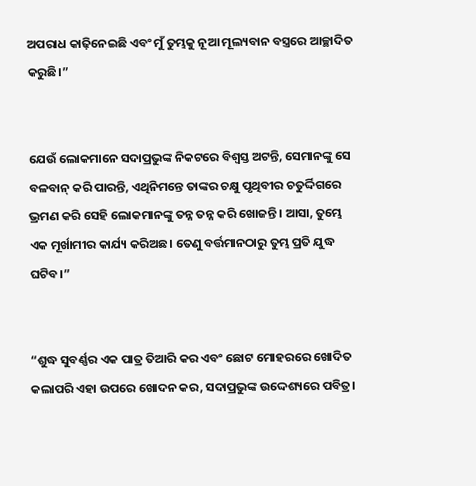ଅପରାଧ କାଢ଼ିନେଇଛି ଏବଂ ମୁଁ ତୁମ୍ଭକୁ ନୂଆ ମୂଲ୍ୟବାନ ବସ୍ତ୍ରରେ ଆଚ୍ଛାଦିତ କରୁଛି।”


ଯେଉଁ ଲୋକମାନେ ସଦାପ୍ରଭୁଙ୍କ ନିକଟରେ ବିଶ୍ୱସ୍ତ ଅଟନ୍ତି, ସେମାନଙ୍କୁ ସେ ବଳବାନ୍ କରି ପାରନ୍ତି, ଏଥିନିମନ୍ତେ ତାଙ୍କର ଚକ୍ଷୁ ପୃଥିବୀର ଚତୁର୍ଦ୍ଦିଗରେ ଭ୍ରମଣ କରି ସେହି ଲୋକମାନଙ୍କୁ ତନ୍ନ ତନ୍ନ କରି ଖୋଜନ୍ତି। ଆସା, ତୁମ୍ଭେ ଏକ ମୂର୍ଖାମୀର କାର୍ଯ୍ୟ କରିଅଛ। ତେଣୁ ବର୍ତ୍ତମାନଠାରୁ ତୁମ୍ଭ ପ୍ରତି ଯୁଦ୍ଧ ଘଟିବ।”


“ଶୁଦ୍ଧ ସୁବର୍ଣ୍ଣର ଏକ ପାତ୍ର ତିଆରି କର ଏବଂ ଛୋଟ ମୋହରରେ ଖୋଦିତ କଲାପରି ଏହା ଉପରେ ଖୋଦନ କର, ସଦାପ୍ରଭୁଙ୍କ ଉଦ୍ଦେଶ୍ୟରେ ପବିତ୍ର।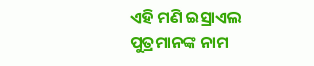ଏହି ମଣି ଇସ୍ରାଏଲ ପୁତ୍ରମାନଙ୍କ ନାମ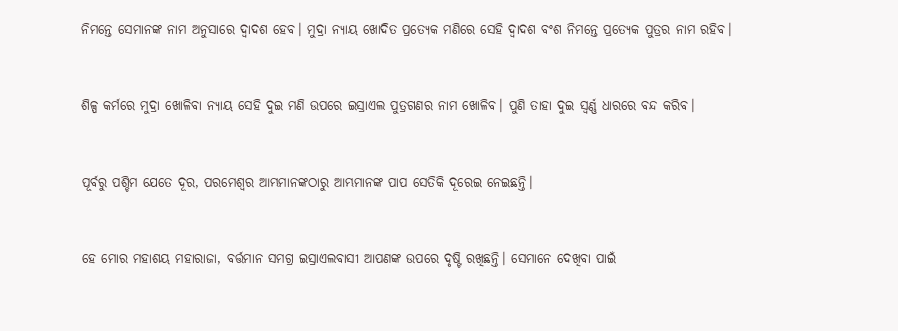ନିମନ୍ତେ ସେମାନଙ୍କ ନାମ ଅନୁସାରେ ଦ୍ୱାଦଶ ହେବ। ମୁଦ୍ରା ନ୍ୟାୟ ଖୋଦିତ ପ୍ରତ୍ୟେକ ମଣିରେ ସେହି ଦ୍ୱାଦଶ ବଂଶ ନିମନ୍ତେ ପ୍ରତ୍ୟେକ ପୁତ୍ରର ନାମ ରହିବ।


ଶିଳ୍ପ କର୍ମରେ ମୁଦ୍ରା ଖୋଳିବା ନ୍ୟାୟ ସେହି ଦୁଇ ମଣି ଉପରେ ଇସ୍ରାଏଲ ପୁତ୍ରଗଣର ନାମ ଖୋଳିବ। ପୁଣି ତାହା ଦୁଇ ସ୍ୱର୍ଣ୍ଣ ଧାରରେ ବନ୍ଦ କରିବ।


ପୂର୍ବରୁ ପଶ୍ଚିମ ଯେତେ ଦୂର, ପରମେଶ୍ୱର ଆମ୍ଭମାନଙ୍କଠାରୁ ଆମ୍ଭମାନଙ୍କ ପାପ ସେତିକି ଦୂରେଇ ନେଇଛନ୍ତି।


ହେ ମୋର ମହାଶୟ ମହାରାଜା, ବର୍ତ୍ତମାନ ସମଗ୍ର ଇସ୍ରାଏଲବାସୀ ଆପଣଙ୍କ ଉପରେ ଦୃଷ୍ଟି ରଖିଛନ୍ତି। ସେମାନେ ଦେଖିବା ପାଇଁ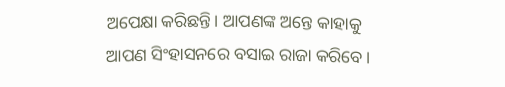ଅପେକ୍ଷା କରିଛନ୍ତି। ଆପଣଙ୍କ ଅନ୍ତେ କାହାକୁ ଆପଣ ସିଂହାସନରେ ବସାଇ ରାଜା କରିବେ।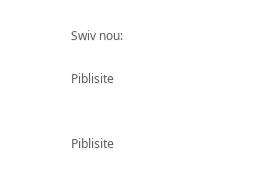Swiv nou:

Piblisite


Piblisite